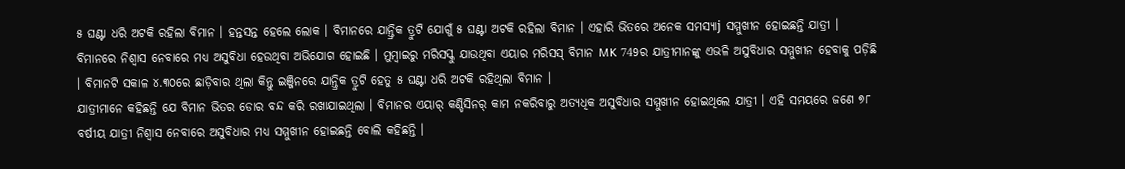୫ ଘଣ୍ଟା ଧରି ଅଟକି ରହିଲା ବିମାନ । ହନ୍ତସନ୍ତ ହେଲେ ଲୋକ । ବିମାନରେ ଯାନ୍ତ୍ରିକ ତ୍ରୁଟି ଯୋଗୁଁ ୫ ଘଣ୍ଟା ଅଟକି ରହିଲା ବିମାନ । ଏହାରି ଭିତରେ ଅନେକ ସମସ୍ୟାj ସମ୍ମୁଖୀନ ହୋଇଛନ୍ତି ଯାତ୍ରୀ । ବିମାନରେ ନିଶ୍ୱାସ ନେବାରେ ମଧ୍ୟ ଅସୁବିଧା ହେଉଥିବା ଅଭିଯୋଗ ହୋଇଛି । ମୁମ୍ବାଇରୁ ମରିସସ୍କୁ ଯାଉଥିବା ଏୟାର ମରିସସ୍ ବିମାନ MK 749ର ଯାତ୍ରୀମାନଙ୍କୁ ଏଭଳି ଅସୁବିଧାର ସମ୍ମୁଖୀନ ହେବାକୁ ପଡ଼ିଛି । ବିମାନଟି ସକାଳ ୪.୩୦ରେ ଛାଡ଼ିବାର ଥିଲା କିନ୍ତୁ ଇଞ୍ଜିନରେ ଯାନ୍ତ୍ରିକ ତ୍ରୁଟି ହେତୁ ୫ ଘଣ୍ଟା ଧରି ଅଟକି ରହିଥିଲା ବିମାନ ।
ଯାତ୍ରୀମାନେ କହିଛନ୍ତି ଯେ ବିମାନ ଭିତର ଡୋର ବନ୍ଦ କରି ରଖାଯାଇଥିଲା । ବିମାନର ଏୟାର୍ କଣ୍ଡିସିନର୍ କାମ ନକରିବାରୁ ଅତ୍ୟଧିକ ଅସୁବିଧାର ସମ୍ମୁଖୀନ ହୋଇଥିଲେ ଯାତ୍ରୀ । ଏହି ସମୟରେ ଜଣେ ୭୮ ବର୍ଷୀୟ ଯାତ୍ରୀ ନିଶ୍ୱାସ ନେବାରେ ଅସୁବିଧାର ମଧ୍ୟ ସମ୍ମୁଖୀନ ହୋଇଛନ୍ତି ବୋଲି କହିଛନ୍ତି ।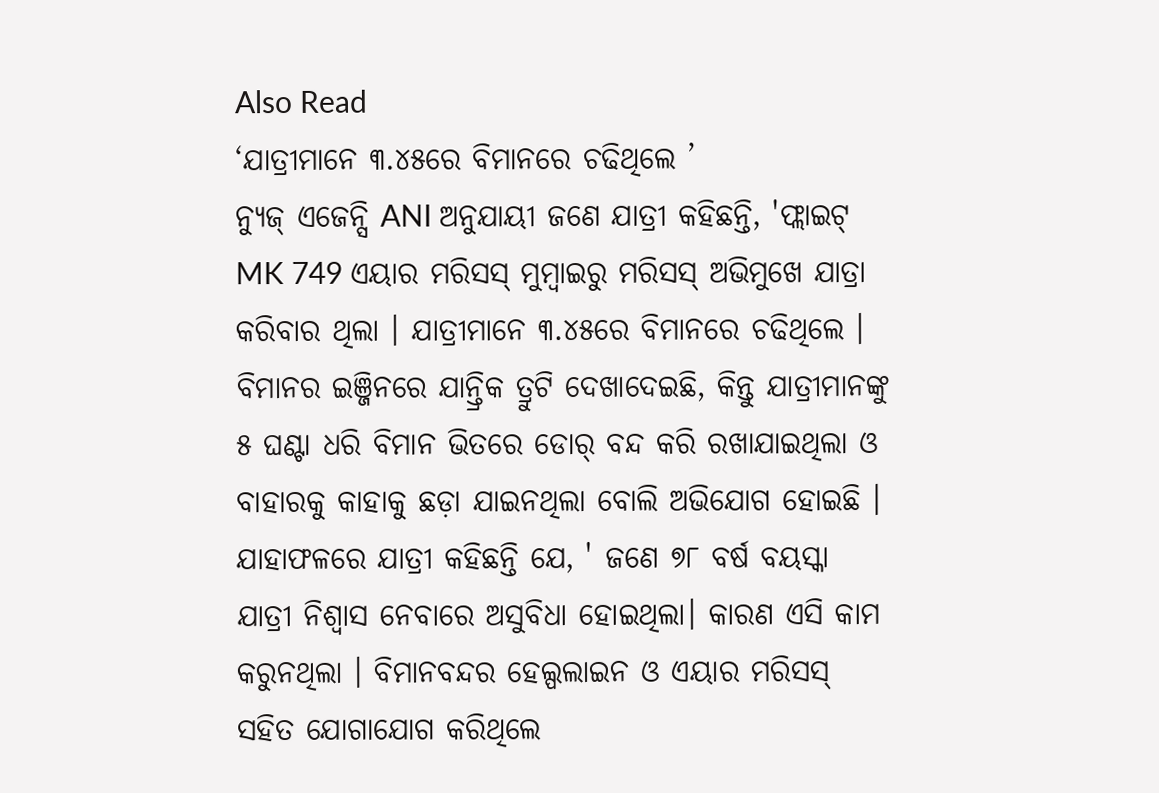Also Read
‘ଯାତ୍ରୀମାନେ ୩.୪୫ରେ ବିମାନରେ ଚଢିଥିଲେ ’
ନ୍ୟୁଜ୍ ଏଜେନ୍ସି ANI ଅନୁଯାୟୀ ଜଣେ ଯାତ୍ରୀ କହିଛନ୍ତି, 'ଫ୍ଲାଇଟ୍ MK 749 ଏୟାର ମରିସସ୍ ମୁମ୍ବାଇରୁ ମରିସସ୍ ଅଭିମୁଖେ ଯାତ୍ରା କରିବାର ଥିଲା । ଯାତ୍ରୀମାନେ ୩.୪୫ରେ ବିମାନରେ ଚଢିଥିଲେ । ବିମାନର ଇଞ୍ଜିନରେ ଯାନ୍ତ୍ରିକ ତ୍ରୁଟି ଦେଖାଦେଇଛି, କିନ୍ତୁ ଯାତ୍ରୀମାନଙ୍କୁ ୫ ଘଣ୍ଟା ଧରି ବିମାନ ଭିତରେ ଡୋର୍ ବନ୍ଦ କରି ରଖାଯାଇଥିଲା ଓ ବାହାରକୁ କାହାକୁ ଛଡ଼ା ଯାଇନଥିଲା ବୋଲି ଅଭିଯୋଗ ହୋଇଛି ।
ଯାହାଫଳରେ ଯାତ୍ରୀ କହିଛନ୍ତି ଯେ, ' ଜଣେ ୭୮ ବର୍ଷ ବୟସ୍କା ଯାତ୍ରୀ ନିଶ୍ୱାସ ନେବାରେ ଅସୁବିଧା ହୋଇଥିଲା। କାରଣ ଏସି କାମ କରୁନଥିଲା । ବିମାନବନ୍ଦର ହେଲ୍ପଲାଇନ ଓ ଏୟାର ମରିସସ୍ ସହିତ ଯୋଗାଯୋଗ କରିଥିଲେ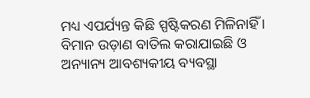ମଧ୍ୟ ଏପର୍ଯ୍ୟନ୍ତ କିଛି ସ୍ପଷ୍ଟିକରଣ ମିଳିନାହିଁ । ବିମାନ ଉଡ଼ାଣ ବାତିଲ କରାଯାଇଛି ଓ ଅନ୍ୟାନ୍ୟ ଆବଶ୍ୟକୀୟ ବ୍ୟବସ୍ଥା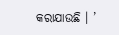କରାଯାଉଛି । ’